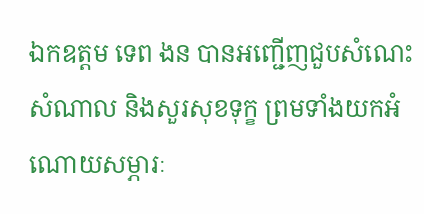ឯកឧត្តម ទេព ងន បានអញ្ជើញជួបសំណេះសំណាល និងសួរសុខទុក្ខ ព្រមទាំងយកអំណោយសម្ភារៈ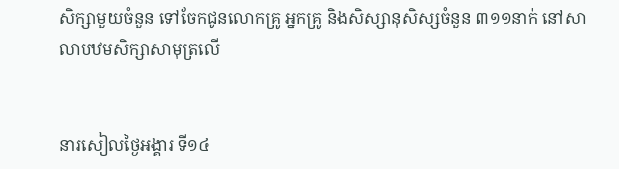សិក្សាមួយចំនួន ទៅចែកជូនលោកគ្រូ អ្នកគ្រូ និងសិស្សានុសិស្សចំនួន ៣១១នាក់ នៅសាលាបឋមសិក្សាសាមុត្រលើ


នារសៀលថ្ងៃអង្គារ ទី១៤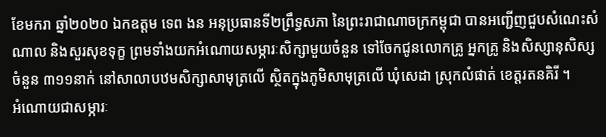ខែមករា ឆ្នាំ២០២០ ឯកឧត្តម ទេព ងន អនុប្រធានទី២ព្រឹទ្ធសភា នៃព្រះរាជាណាចក្រកម្ពុជា បានអញ្ជើញជួបសំណេះសំណាល និងសួរសុខទុក្ខ ព្រមទាំងយកអំណោយសម្ភារៈសិក្សាមួយចំនួន ទៅចែកជូនលោកគ្រូ អ្នកគ្រូ និងសិស្សានុសិស្សចំនួន ៣១១នាក់ នៅសាលាបឋមសិក្សាសាមុត្រលើ ស្ថិតក្នុងភូមិសាមុត្រលើ ឃុំសេដា ស្រុកលំផាត់ ខេត្តរតនគិរី ។
អំណោយជាសម្ភារៈ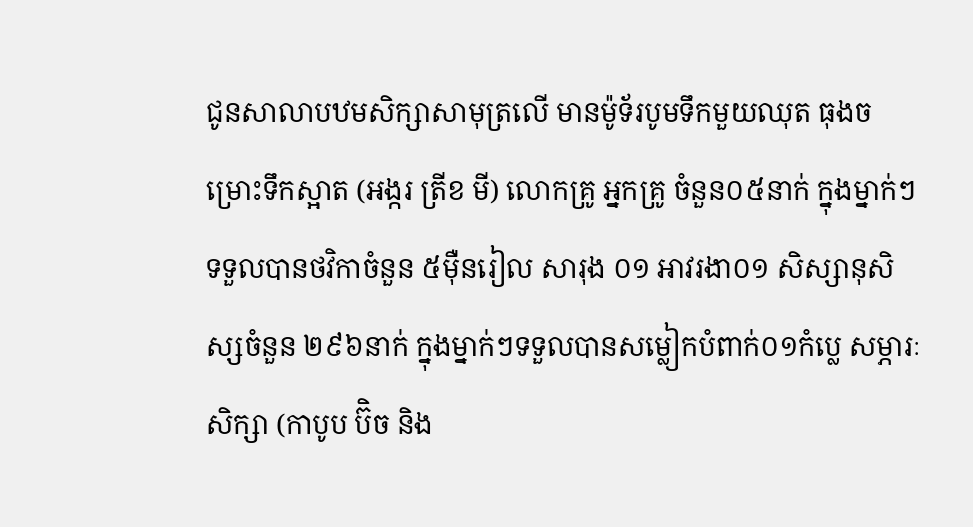ជូនសាលាបឋមសិក្សាសាមុត្រលើ មានម៉ូទ័របូមទឹកមួយឈុត ធុងចម្រោះទឹកស្អាត (អង្ករ ត្រីខ មី) លោកគ្រូ អ្នកគ្រូ ចំនួន០៥នាក់ ក្នុងម្នាក់ៗទទួលបានថវិកាចំនួន ៥ម៉ឺនរៀល សារុង ០១ អាវរងា០១ សិស្សានុសិស្សចំនួន ២៩៦នាក់ ក្នុងម្នាក់ៗទទួលបានសម្លៀកបំពាក់០១កំប្លេ សម្ភារៈសិក្សា (កាបូប ប៊ិច និង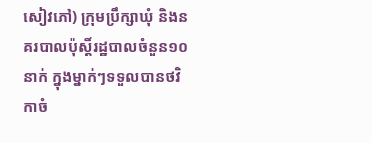សៀវភៅ) ក្រុមប្រឹក្សាឃុំ និងនគរបាលប៉ុស្តិ៍រដ្ឋបាលចំនួន១០នាក់ ក្នុងម្នាក់ៗទទួលបានថវិកាចំ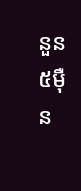នួន៥ម៉ឺន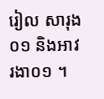រៀល សារុង០១ និងអាវរងា០១ ។